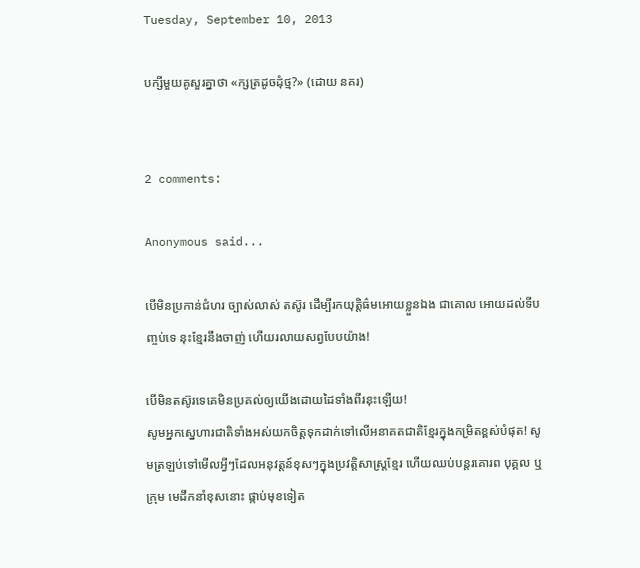Tuesday, September 10, 2013

បក្សីមួយគូសួរគ្នាថា «ក្សត្រដូចដុំថ្ម?» (ដោយ នគរ)


2 comments:

Anonymous said...

បើមិនប្រកាន់ជំហរ ច្បាស់លាស់ តស៊ូរ ដើម្បីរកយុត្តិធ៌មអោយខ្លួនឯង ជាគោល អោយដល់ទីបញ្ចប់ទេ នុះខ្មែរនឹងចាញ់ ហើយរលាយសព្វបែបយ៉ាង!

បើមិនតស៊ូរទេគេមិនប្រគល់ឲ្យយើងដោយដៃទាំងពីរនុះឡើយ!
សូមអ្នកស្នេហារជាតិទាំងអស់យកចិត្តទុកដាក់ទៅលើអនាគតជាតិខ្មែរក្នុងកម្រិតខ្ពស់បំផុត! សូមត្រឡប់ទៅមើលអ្វីៗដែលអនុវត្តន៍ខុសៗក្នុងប្រវត្តិសាស្ដ្រខ្មែរ ហើយឈប់បន្តរគោរព បុគ្គល ឬ ក្រុម មេដឹកនាំខុសនោះ ផ្កាប់មុខទៀត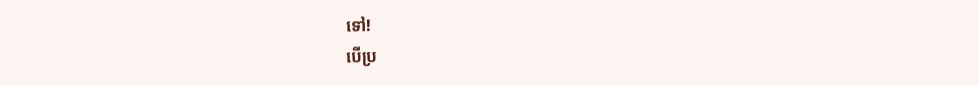ទៅ!
បើប្រ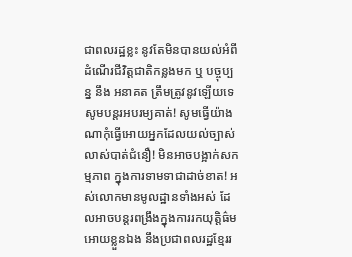ជាពលរដ្ឋខ្លះ នូវតែមិនបានយល់អំពី ដំណើរជីវិត្តជាតិកន្លងមក ឬ បច្ចុប្បន្ន នឹង អនាគត ត្រឹមត្រូវនូវឡើយទេ សូមបន្តរអបរម្យគាត់! សូមធ្វើយ៉ាងណាកុំធ្វើអោយអ្នកដែលយល់ច្បាស់លាស់បាត់ជំនឿ! មិនអាចបង្អាក់សកម្មភាព ក្នុងការទាមទាជាដាច់ខាត! អស់លោកមានមូលដ្ឋានទាំងអស់ ដែលអាចបន្តរពង្រឹងក្នុងការរកយុត្តិធ៌មអោយខ្លួនឯង នឹងប្រជាពលរដ្ឋខ្មែររ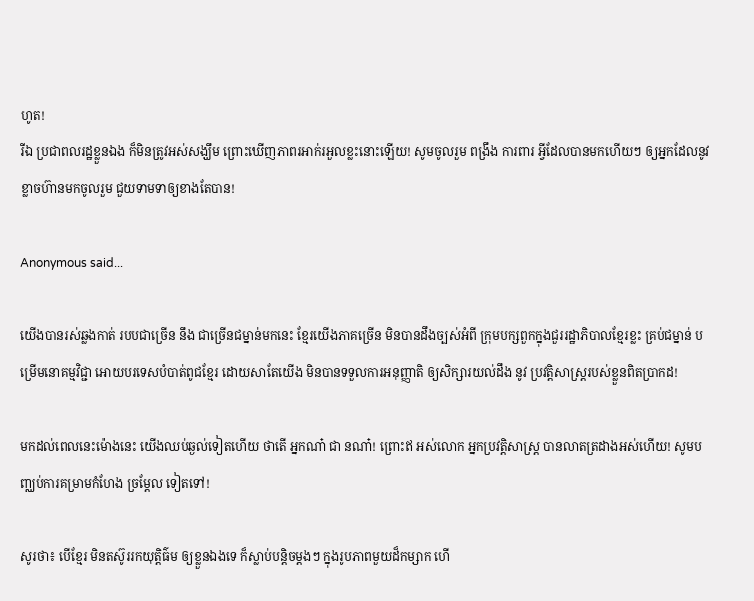ហូត!
រីឯ ប្រជាពលរដ្ឋខ្លួនឯង ក៏មិនត្រូវអស់សង្ឃឹម ព្រោះឃើញភាពរអាក់រអួលខ្លះនោះឡើយ! សូមចូលរួម ពង្រឹង ការពារ អ្វីដែលបានមកហើយៗ ឲ្យអ្នកដែលនូវខ្លាចហ៊ានមកចូលរួម ជួយទាមទាឲ្យខាងតែបាន!

Anonymous said...

យើងបានរស់ឆ្លងកាត់ របបជាច្រើន នឹង ជាច្រើនជម្នាន់មកនេះ ខ្មែរយើងភាគច្រើន មិនបានដឹងច្បស់អំពី ក្រុមបក្សពួកក្នុងជួររដ្ឋាភិបាលខ្មែរខ្លះ គ្រប់ជម្នាន់ បម្រើមនោគម្មវិជ្ជា អោយបរទេសបំបាត់ពូជខ្មែរ ដោយសាតែយើង មិនបានទទួលការអនុញ្ញាតិ ឲ្យសិក្សារយល់ដឹង នូវ ប្រវត្តិសាស្ដ្ររបស់ខ្លួនពិតប្រាកដ!

មកដល់ពេលនេះម៉ោងនេះ យើងឈប់ឆ្ងល់ទៀតហើយ ថាតើ អ្នកណា៎ ជា នណា៎! ព្រោះឥ អស់លោក អ្នកប្រវត្តិសាស្ដ្រ បានលាតត្រដាងអស់ហើយ! សូមបញ្ឈប់ការគម្រាមកំហែង ច្រម្ដែល ទៀតទៅ!

សូរថា៖ បើខ្មែរ មិនតស៊ូររកយុត្តិធ៌ម ឲ្យខ្លួនឯងទេ ក៏ស្លាប់បន្តិចម្ដងៗ ក្នុងរូបភាពមួយដ៏កម្សាក ហើ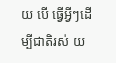យ បើ ធ្វើអ្វីៗដើម្បីជាតិរស់ យ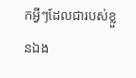កអ្វីៗដែលជារបស់ខ្លួនឯង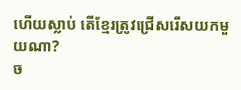ហើយស្លាប់ តើខ្មែរត្រូវជ្រើសរើសយកមួយណា?
ច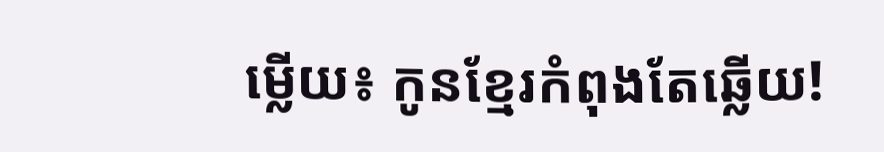ម្លើយ៖ កូនខ្មែរកំពុងតែឆ្លើយ!